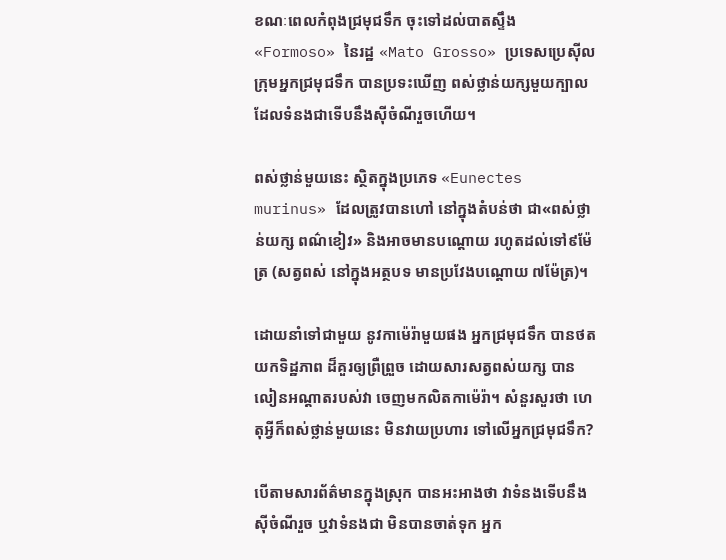ខណៈពេលកំពុងជ្រមុជទឹក ចុះទៅដល់បាតស្ទឹង «Formoso» នៃរដ្ឋ «Mato Grosso» ប្រទេសប្រេស៊ីល ក្រុមអ្នកជ្រមុជទឹក បានប្រទះឃើញ ពស់ថ្លាន់យក្សមួយក្បាល ដែលទំនងជាទើបនឹងស៊ីចំណីរួចហើយ។

ពស់ថ្លាន់មួយនេះ ស្ថិតក្នុងប្រភេទ «Eunectes murinus» ដែលត្រូវបានហៅ នៅក្នុងតំបន់ថា ជា«ពស់ថ្លាន់យក្ស ពណ៌ខៀវ» និងអាចមានបណ្ដោយ រហូតដល់ទៅ៩ម៉ែត្រ (សត្វពស់ នៅក្នុងអត្ថបទ មានប្រវែងបណ្ដោយ ៧ម៉ែត្រ)។

ដោយនាំទៅជាមួយ នូវកាម៉េរ៉ាមួយផង អ្នកជ្រមុជទឹក បានថតយកទិដ្ឋភាព ដ៏គួរឲ្យព្រឺព្រួច ដោយសារសត្វពស់យក្ស បានលៀនអណ្ដាតរបស់វា ចេញមកលិតកាម៉េរ៉ា។ សំនួរសួរថា ហេតុអ្វីក៏ពស់ថ្លាន់មួយនេះ មិនវាយប្រហារ ទៅលើអ្នកជ្រមុជទឹក?

បើតាមសារព័ត៌មានក្នុងស្រុក បានអះអាងថា វាទំនងទើបនឹងស៊ីចំណីរួច ឬវាទំនងជា មិនបានចាត់ទុក អ្នក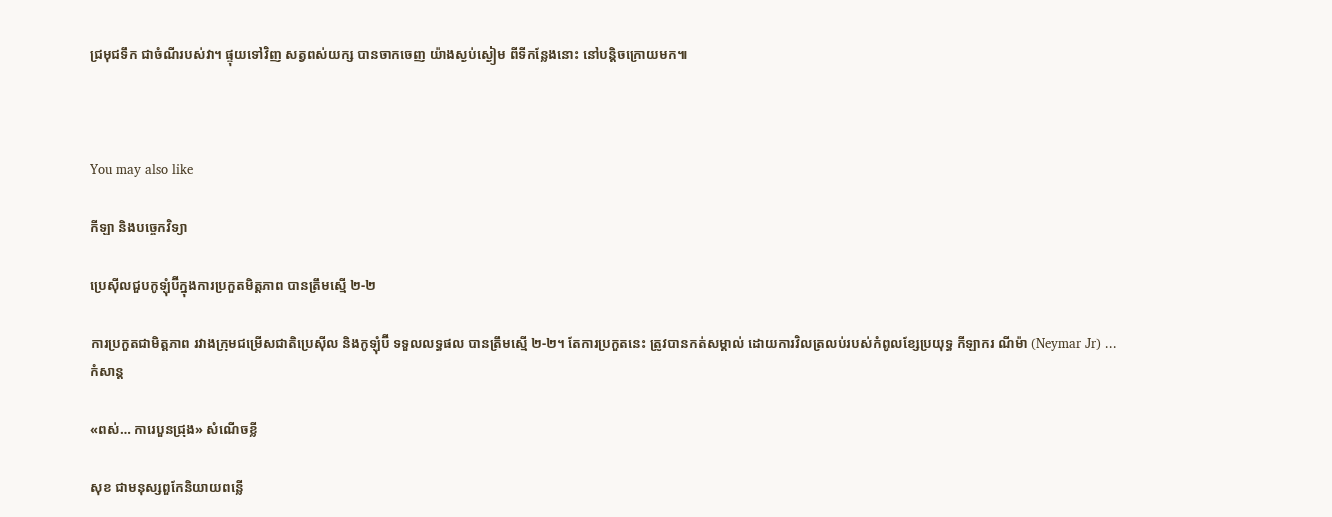ជ្រមុជទឹក ជាចំណីរបស់វា។ ផ្ទុយទៅវិញ សត្វពស់យក្ស បានចាកចេញ យ៉ាងស្ងប់ស្ងៀម ពីទីកន្លែងនោះ នៅបន្តិចក្រោយមក៕



You may also like

កីឡា និងបច្ចេកវិទ្យា

ប្រេស៊ីលជួបកូឡុំប៊ីក្នុងការប្រកួតមិត្តភាព បានត្រឹមស្មើ ២-២

ការប្រកួតជាមិត្តភាព រវាងក្រុមជម្រើសជាតិប្រេស៊ីល និងកូឡុំប៊ី ទទួលលទ្ធផល បានត្រឹមស្មើ ២-២។ តែការប្រកួតនេះ ត្រូវបានកត់សម្គាល់ ដោយការវិលត្រលប់របស់កំពូលខ្សែប្រយុទ្ធ កីឡាករ ណីម៉ា (Neymar Jr) ...
កំសាន្ដ

«ពស់… ការេបួនជ្រុង» សំណើចខ្លី

សុខ ជាមនុស្សពួកែនិយាយពន្លើ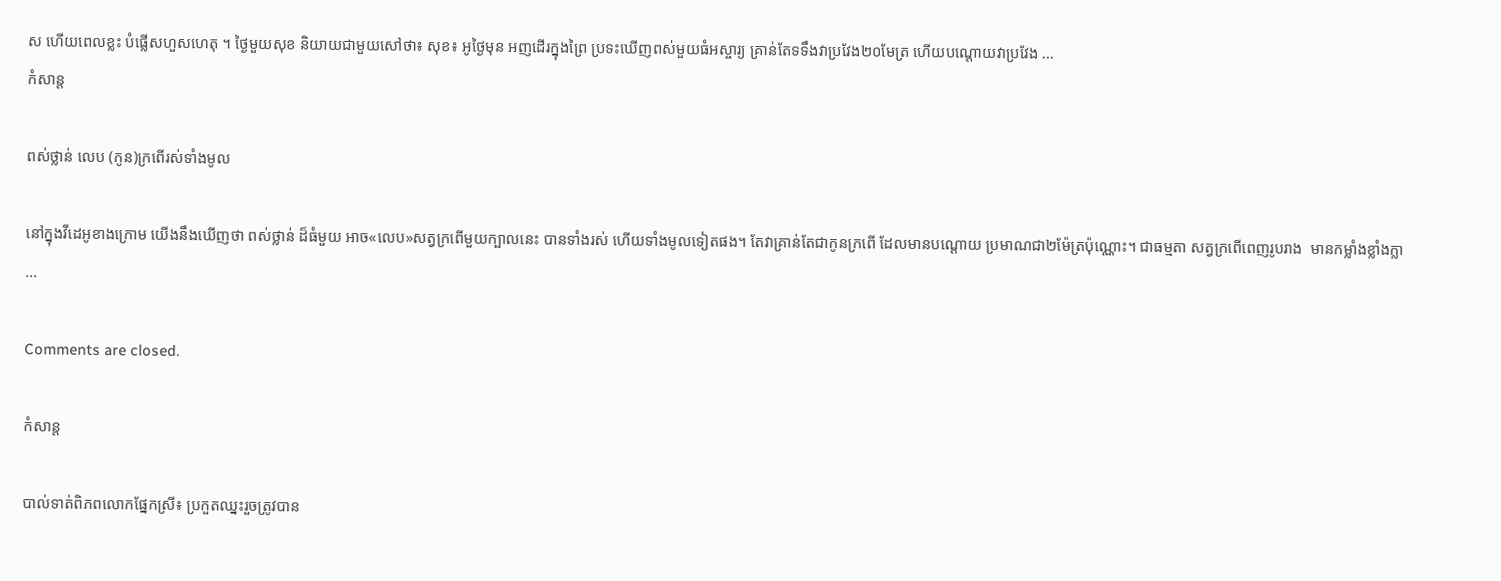ស ហើយពេលខ្លះ បំផ្លើសហួសហេតុ ។ ថ្ងៃមួយសុខ និយាយជាមួយសៅថា៖ សុខ៖ អូថ្ងៃមុន អញដើរក្នុងព្រៃ ប្រទះឃើញពស់មួយធំអស្ចារ្យ គ្រាន់តែទទឹងវាប្រវែង២០មែត្រ ហើយបណ្ដោយវាប្រវែង ...
កំសាន្ដ

ពស់ថ្លាន់ លេប (កូន)ក្រពើរស់ទាំងមូល

នៅក្នុងវីដេអូខាងក្រោម យើងនឹងឃើញថា ពស់ថ្លាន់ ដ៏ធំមួយ អាច«លេប»សត្វក្រពើមួយក្បាលនេះ បានទាំងរស់ ហើយទាំងមូលទៀតផង។ តែវាគ្រាន់តែជាកូនក្រពើ ដែលមានបណ្ដោយ ប្រមាណជា២ម៉ែត្រប៉ុណ្ណោះ។ ជាធម្មតា សត្វក្រពើពេញរូបរាង  មានកម្លាំងខ្លាំងក្លា ...

Comments are closed.

កំសាន្ដ

បាល់ទាត់ពិភពលោកផ្នែកស្រី៖ ប្រកួតឈ្នះរួចត្រូវបាន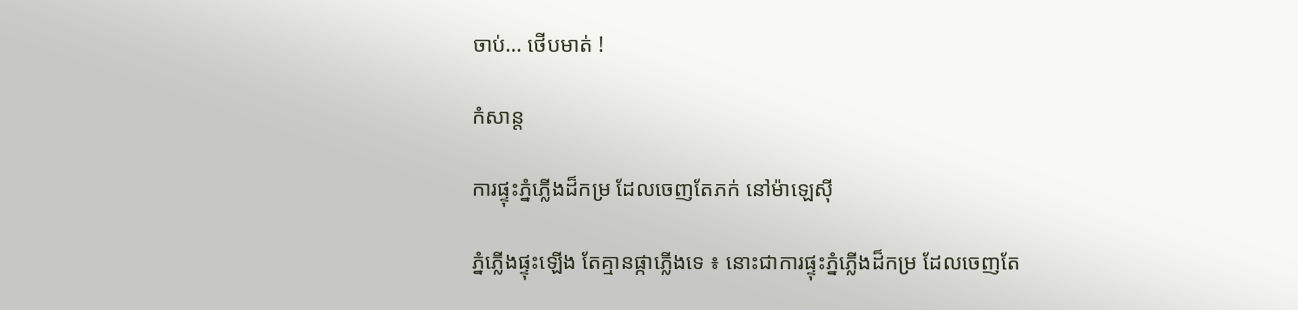ចាប់… ថើបមាត់ !

កំសាន្ដ

ការផ្ទុះភ្នំភ្លើងដ៏កម្រ ដែលចេញតែភក់ នៅម៉ាឡេស៊ី

ភ្នំភ្លើងផ្ទុះឡើង តែគ្មានផ្កាភ្លើងទេ ៖ នោះជាការផ្ទុះភ្នំភ្លើងដ៏កម្រ ដែលចេញតែ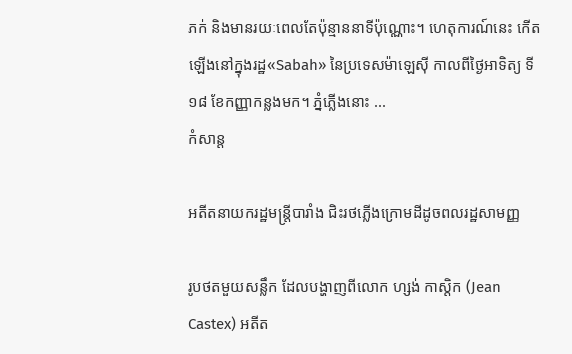ភក់ និងមានរយៈពេលតែប៉ុន្មាននាទីប៉ុណ្ណោះ។ ហេតុការណ៍នេះ កើតឡើងនៅក្នុងរដ្ឋ«Sabah» នៃប្រទេសម៉ាឡេស៊ី កាលពីថ្ងៃអាទិត្យ ទី១៨ ខែកញ្ញាកន្លងមក។ ភ្នំភ្លើងនោះ ...
កំសាន្ដ

អតីតនាយករដ្ឋមន្ត្រីបារាំង ជិះរថភ្លើងក្រោមដីដូចពលរដ្ឋសាមញ្ញ

រូបថតមួយសន្លឹក ដែលបង្ហាញពីលោក ហ្សង់ កាស្ដិក (Jean Castex) អតីត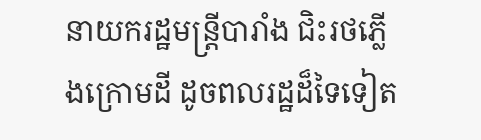នាយករដ្ឋមន្ត្រីបារាំង ជិះរថភ្លើងក្រោមដី ដូចពលរដ្ឋដ៏ទៃទៀត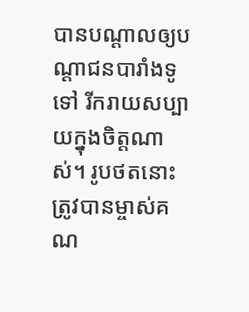បានបណ្ដាលឲ្យបណ្ដាជនបារាំងទូទៅ រីករាយសប្បាយក្នុងចិត្តណាស់។ រូបថតនោះ ត្រូវបានម្ចាស់គណ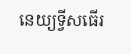នេយ្យទ្វីសធើរ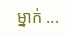ម្នាក់ ...